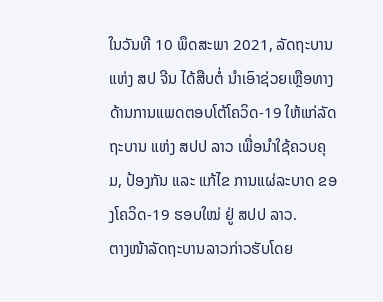ໃນວັນທີ 10 ພຶດສະພາ 2021, ລັດຖະບານ ແຫ່ງ ສປ ຈີນ ໄດ້ສືບຕໍ່ ນໍາເອົາຊ່ວຍເຫຼືອທາງດ້ານການແພດຕອບໂຕ້ໂຄວິດ-19 ໃຫ້ແກ່ລັດຖະບານ ແຫ່ງ ສປປ ລາວ ເພື່ອນຳໃຊ້ຄວບຄຸມ, ປ້ອງກັນ ແລະ ແກ້ໄຂ ການແຜ່ລະບາດ ຂອງໂຄວິດ-19 ຮອບໃໝ່ ຢູ່ ສປປ ລາວ.
ຕາງໜ້າລັດຖະບານລາວກ່າວຮັບໂດຍ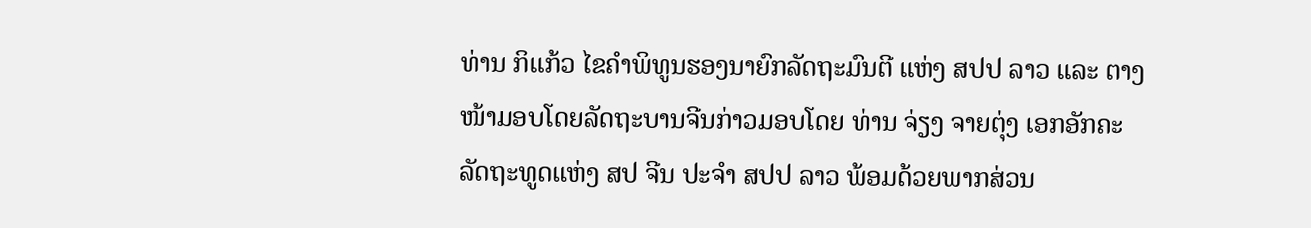ທ່ານ ກິແກ້ວ ໄຂຄໍາພິທູນຮອງນາຍົກລັດຖະມົນຕີ ແຫ່ງ ສປປ ລາວ ແລະ ຕາງໜ້າມອບໂດຍລັດຖະບານຈີນກ່າວມອບໂດຍ ທ່ານ ຈ່ຽງ ຈາຍຕຸ່ງ ເອກອັກຄະລັດຖະທູດແຫ່ງ ສປ ຈີນ ປະຈຳ ສປປ ລາວ ພ້ອມດ້ວຍພາກສ່ວນ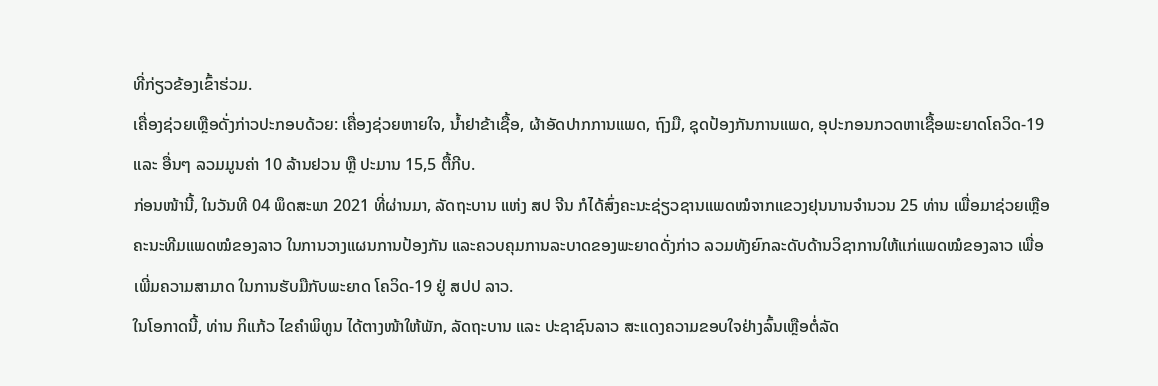ທີ່ກ່ຽວຂ້ອງເຂົ້າຮ່ວມ.
ເຄື່ອງຊ່ວຍເຫຼືອດັ່ງກ່າວປະກອບດ້ວຍ: ເຄື່ອງຊ່ວຍຫາຍໃຈ, ນໍ້າຢາຂ້າເຊື້ອ, ຜ້າອັດປາກການແພດ, ຖົງມື, ຊຸດປ້ອງກັນການແພດ, ອຸປະກອນກວດຫາເຊື້ອພະຍາດໂຄວິດ-19 ແລະ ອື່ນໆ ລວມມູນຄ່າ 10 ລ້ານຢວນ ຫຼື ປະມານ 15,5 ຕື້ກີບ.
ກ່ອນໜ້ານີ້, ໃນວັນທີ 04 ພຶດສະພາ 2021 ທີ່ຜ່ານມາ, ລັດຖະບານ ແຫ່ງ ສປ ຈີນ ກໍໄດ້ສົ່ງຄະນະຊ່ຽວຊານແພດໝໍຈາກແຂວງຢຸນນານຈໍານວນ 25 ທ່ານ ເພື່ອມາຊ່ວຍເຫຼືອຄະນະທີມແພດໝໍຂອງລາວ ໃນການວາງແຜນການປ້ອງກັນ ແລະຄວບຄຸມການລະບາດຂອງພະຍາດດັ່ງກ່າວ ລວມທັງຍົກລະດັບດ້ານວິຊາການໃຫ້ແກ່ແພດໝໍຂອງລາວ ເພື່ອເພີ່ມຄວາມສາມາດ ໃນການຮັບມືກັບພະຍາດ ໂຄວິດ-19 ຢູ່ ສປປ ລາວ.
ໃນໂອກາດນີ້, ທ່ານ ກິແກ້ວ ໄຂຄໍາພິທູນ ໄດ້ຕາງໜ້າໃຫ້ພັກ, ລັດຖະບານ ແລະ ປະຊາຊົນລາວ ສະແດງຄວາມຂອບໃຈຢ່າງລົ້ນເຫຼືອຕໍ່ລັດ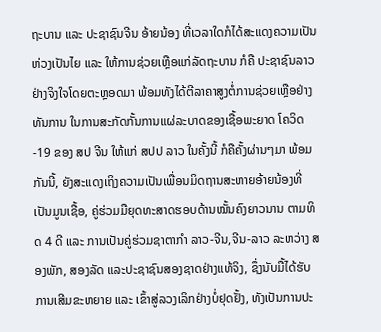ຖະບານ ແລະ ປະຊາຊົນຈີນ ອ້າຍນ້ອງ ທີ່ເວລາໃດກໍໄດ້ສະແດງຄວາມເປັນຫ່ວງເປັນໄຍ ແລະ ໃຫ້ການຊ່ວຍເຫຼືອແກ່ລັດຖະບານ ກໍຄື ປະຊາຊົນລາວ ຢ່າງຈິງໃຈໂດຍຕະຫຼອດມາ ພ້ອມທັງໄດ້ຕີລາຄາສູງຕໍ່ການຊ່ວຍເຫຼືອຢ່າງທັນການ ໃນການສະກັດກັ້ນການແຜ່ລະບາດຂອງເຊື້ອພະຍາດ ໂຄວິດ-19 ຂອງ ສປ ຈີນ ໃຫ້ແກ່ ສປປ ລາວ ໃນຄັ້ງນີ້ ກໍຄືຄັ້ງຜ່ານໆມາ ພ້ອມກັນນີ້, ຍັງສະແດງເຖິງຄວາມເປັນເພື່ອນມິດຖານສະຫາຍອ້າຍນ້ອງທີ່ເປັນມູນເຊື້ອ, ຄູ່ຮ່ວມມືຍຸດທະສາດຮອບດ້ານໝັ້ນຄົງຍາວນານ ຕາມທິດ 4 ດີ ແລະ ການເປັນຄູ່ຮ່ວມຊາຕາກໍາ ລາວ-ຈີນ,ຈີນ-ລາວ ລະຫວ່າງ ສອງພັກ, ສອງລັດ ແລະປະຊາຊົນສອງຊາດຢ່າງແທ້ຈິງ, ຊຶ່ງນັບມື້ໄດ້ຮັບການເສີມຂະຫຍາຍ ແລະ ເຂົ້າສູ່ລວງເລິກຢ່າງບໍ່ຢຸດຢັ້ງ, ທັງເປັນການປະ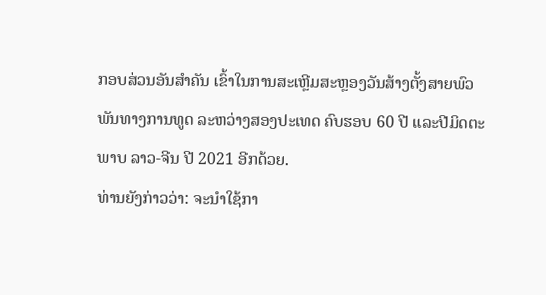ກອບສ່ວນອັນສໍາຄັນ ເຂົ້າໃນການສະເຫຼີມສະຫຼອງວັນສ້າງຕັ້ງສາຍພົວພັນທາງການທູດ ລະຫວ່າງສອງປະເທດ ຄົບຮອບ 60 ປີ ແລະປີມິດຕະພາບ ລາວ-ຈີນ ປີ 2021 ອີກດ້ວຍ.
ທ່ານຍັງກ່າວວ່າ: ຈະນໍາໃຊ້ກາ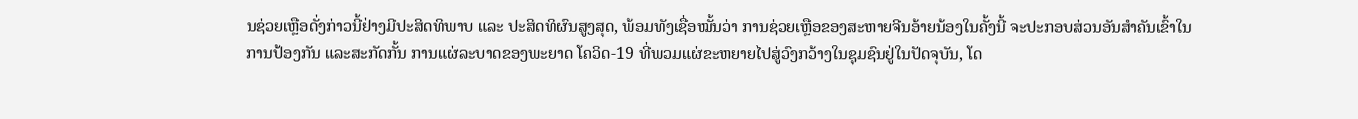ນຊ່ວຍເຫຼືອດັ່ງກ່າວນີ້ຢ່າງມີປະສິດທິພາບ ແລະ ປະສິດທິຜົນສູງສຸດ, ພ້ອມທັງເຊື່ອໝັ້ນວ່າ ການຊ່ວຍເຫຼືອຂອງສະຫາຍຈີນອ້າຍນ້ອງໃນຄັ້ງນີ້ ຈະປະກອບສ່ວນອັນສຳຄັນເຂົ້າໃນການປ້ອງກັນ ແລະສະກັດກັ້ນ ການແຜ່ລະບາດຂອງພະຍາດ ໂຄວິດ-19 ທີ່ພວມແຜ່ຂະຫຍາຍໄປສູ່ວົງກວ້າງໃນຊຸມຊົນຢູ່ໃນປັດຈຸບັນ, ໂດ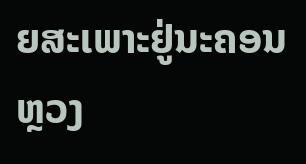ຍສະເພາະຢູ່ນະຄອນຫຼວງ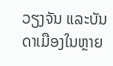ວຽງຈັນ ແລະບັນດາເມືອງໃນຫຼາຍ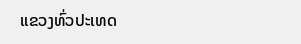ແຂວງທົ່ວປະເທດ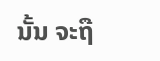ນັ້ນ ຈະຖື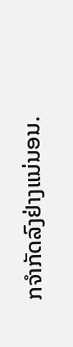ກຈຳກັດລົງຢ່າງແນ່ນອນ.